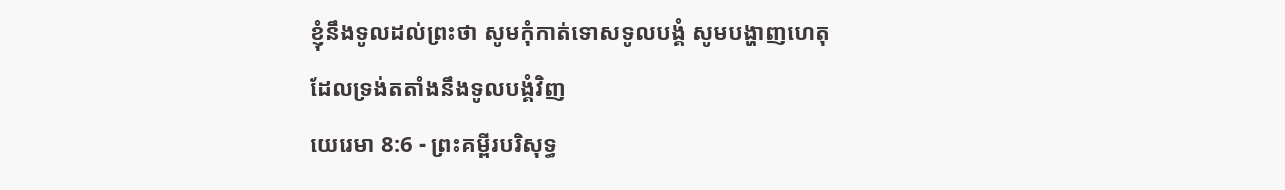ខ្ញុំនឹងទូលដល់ព្រះថា សូមកុំកាត់ទោសទូលបង្គំ សូមបង្ហាញហេតុដែលទ្រង់តតាំងនឹងទូលបង្គំវិញ
យេរេមា 8:6 - ព្រះគម្ពីរបរិសុទ្ធ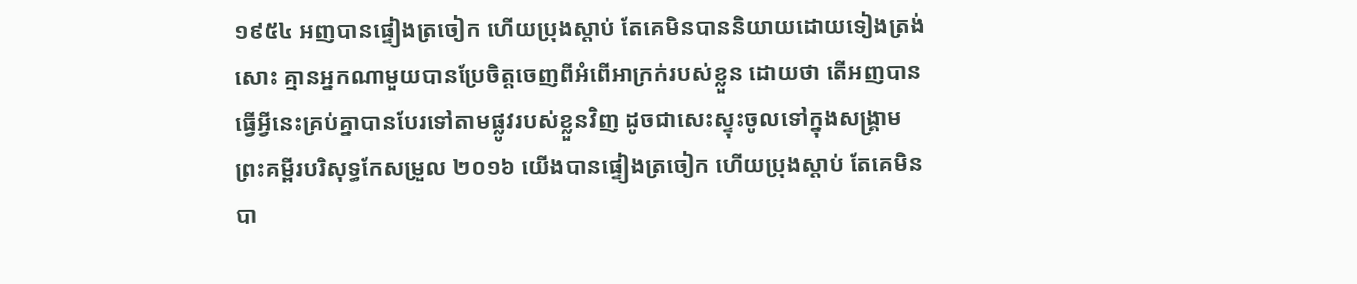១៩៥៤ អញបានផ្ទៀងត្រចៀក ហើយប្រុងស្តាប់ តែគេមិនបាននិយាយដោយទៀងត្រង់សោះ គ្មានអ្នកណាមួយបានប្រែចិត្តចេញពីអំពើអាក្រក់របស់ខ្លួន ដោយថា តើអញបានធ្វើអ្វីនេះគ្រប់គ្នាបានបែរទៅតាមផ្លូវរបស់ខ្លួនវិញ ដូចជាសេះស្ទុះចូលទៅក្នុងសង្គ្រាម ព្រះគម្ពីរបរិសុទ្ធកែសម្រួល ២០១៦ យើងបានផ្ទៀងត្រចៀក ហើយប្រុងស្តាប់ តែគេមិនបា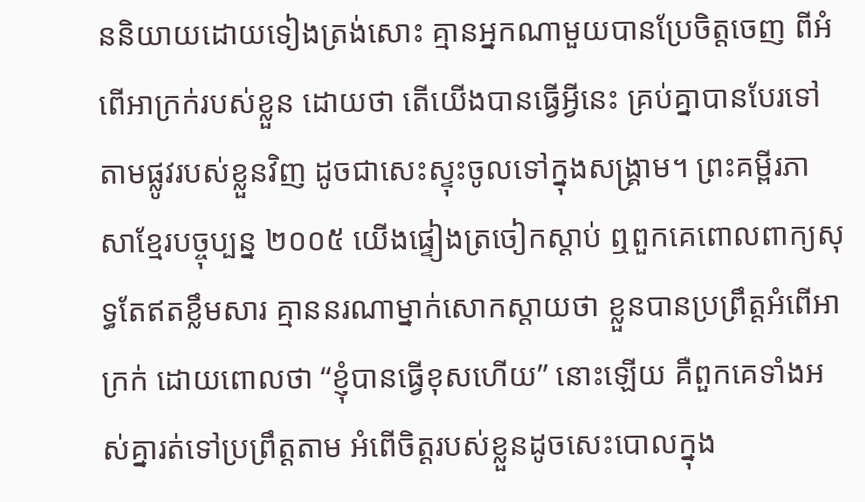ននិយាយដោយទៀងត្រង់សោះ គ្មានអ្នកណាមួយបានប្រែចិត្តចេញ ពីអំពើអាក្រក់របស់ខ្លួន ដោយថា តើយើងបានធ្វើអ្វីនេះ គ្រប់គ្នាបានបែរទៅតាមផ្លូវរបស់ខ្លួនវិញ ដូចជាសេះស្ទុះចូលទៅក្នុងសង្គ្រាម។ ព្រះគម្ពីរភាសាខ្មែរបច្ចុប្បន្ន ២០០៥ យើងផ្ទៀងត្រចៀកស្ដាប់ ឮពួកគេពោលពាក្យសុទ្ធតែឥតខ្លឹមសារ គ្មាននរណាម្នាក់សោកស្ដាយថា ខ្លួនបានប្រព្រឹត្តអំពើអាក្រក់ ដោយពោលថា “ខ្ញុំបានធ្វើខុសហើយ” នោះឡើយ គឺពួកគេទាំងអស់គ្នារត់ទៅប្រព្រឹត្តតាម អំពើចិត្តរបស់ខ្លួនដូចសេះបោលក្នុង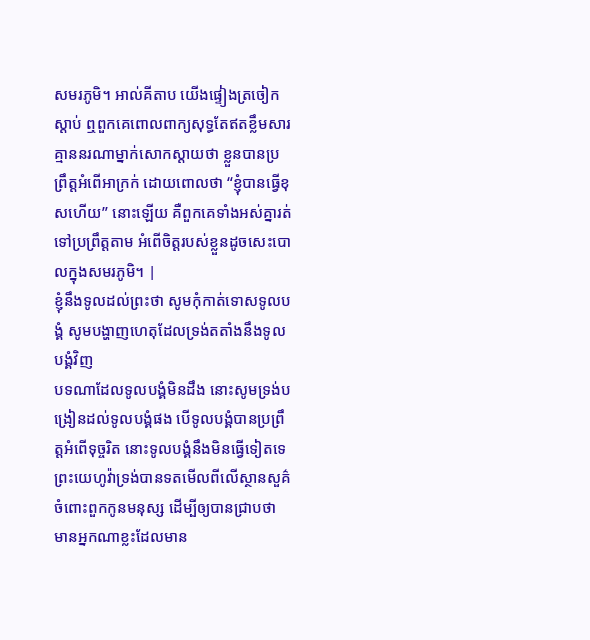សមរភូមិ។ អាល់គីតាប យើងផ្ទៀងត្រចៀកស្ដាប់ ឮពួកគេពោលពាក្យសុទ្ធតែឥតខ្លឹមសារ គ្មាននរណាម្នាក់សោកស្ដាយថា ខ្លួនបានប្រព្រឹត្តអំពើអាក្រក់ ដោយពោលថា “ខ្ញុំបានធ្វើខុសហើយ” នោះឡើយ គឺពួកគេទាំងអស់គ្នារត់ទៅប្រព្រឹត្តតាម អំពើចិត្តរបស់ខ្លួនដូចសេះបោលក្នុងសមរភូមិ។ |
ខ្ញុំនឹងទូលដល់ព្រះថា សូមកុំកាត់ទោសទូលបង្គំ សូមបង្ហាញហេតុដែលទ្រង់តតាំងនឹងទូលបង្គំវិញ
បទណាដែលទូលបង្គំមិនដឹង នោះសូមទ្រង់បង្រៀនដល់ទូលបង្គំផង បើទូលបង្គំបានប្រព្រឹត្តអំពើទុច្ចរិត នោះទូលបង្គំនឹងមិនធ្វើទៀតទេ
ព្រះយេហូវ៉ាទ្រង់បានទតមើលពីលើស្ថានសួគ៌ ចំពោះពួកកូនមនុស្ស ដើម្បីឲ្យបានជ្រាបថា មានអ្នកណាខ្លះដែលមាន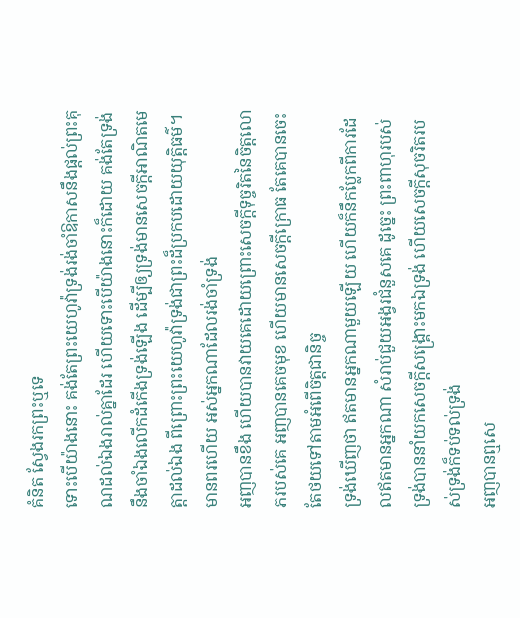គំនិត ស្វែងរកព្រះឬទេ
ទោះបើយ៉ាងនោះ គង់តែព្រះយេហូវ៉ាទ្រង់រង់ចាំឱកាសនឹងផ្តល់ព្រះគុណដល់ឯងរាល់គ្នាដែរ ហើយទោះបើយ៉ាងនោះក៏ដោយ គង់តែទ្រង់នឹងចាំឯងលើកដំកើងទ្រង់ឡើង ដើម្បីឲ្យទ្រង់មានសេចក្ដីអាណិតមេត្តាដល់ឯង ពីព្រោះព្រះយេហូវ៉ាទ្រង់ជាព្រះដ៏ប្រកបដោយយុត្តិធម៌។ មានពរហើយ អស់អ្នកណាដែលរង់ចាំទ្រង់
អញបានខឹង ហើយបានវាយគេដោយព្រោះសេចក្ដីទុច្ចរិតនៃចិត្តលោភរបស់គេ អញបានគេចមុខ ហើយមានសេចក្ដីក្រោធ តែគេបានចេះតែថយទៅតាមអំពើចិត្តជានិច្ច
ទ្រង់ឃើញថា ឥតមានអ្នកណាមួយឡើយ ហើយក៏នឹកប្លែកពីការដែលឥតមានអ្នកណា សំរាប់ជួយអង្វរជំនួសគេ ដូច្នេះ ព្រះពាហុរបស់ទ្រង់បាននាំយកសេចក្ដីសង្គ្រោះមកឯទ្រង់ ហើយសេចក្ដីសុចរិតរបស់ទ្រង់ក៏ទប់ទល់ទ្រង់
អញបានឮសេ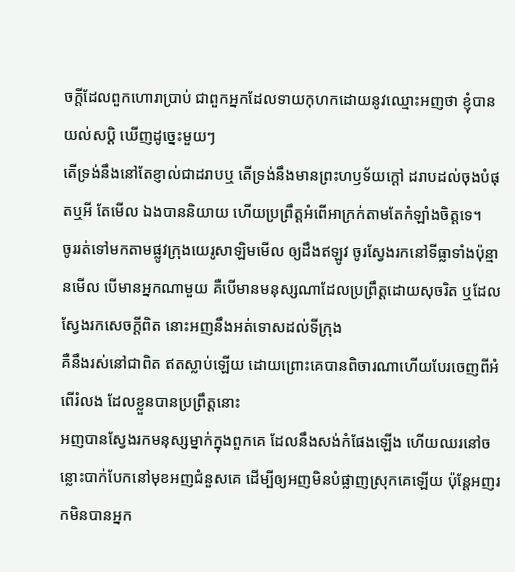ចក្ដីដែលពួកហោរាប្រាប់ ជាពួកអ្នកដែលទាយកុហកដោយនូវឈ្មោះអញថា ខ្ញុំបានយល់សប្តិ ឃើញដូច្នេះមួយៗ
តើទ្រង់នឹងនៅតែខ្ញាល់ជាដរាបឬ តើទ្រង់នឹងមានព្រះហឫទ័យក្តៅ ដរាបដល់ចុងបំផុតឬអី តែមើល ឯងបាននិយាយ ហើយប្រព្រឹត្តអំពើអាក្រក់តាមតែកំឡាំងចិត្តទេ។
ចូររត់ទៅមកតាមផ្លូវក្រុងយេរូសាឡិមមើល ឲ្យដឹងឥឡូវ ចូរស្វែងរកនៅទីធ្លាទាំងប៉ុន្មានមើល បើមានអ្នកណាមួយ គឺបើមានមនុស្សណាដែលប្រព្រឹត្តដោយសុចរិត ឬដែលស្វែងរកសេចក្ដីពិត នោះអញនឹងអត់ទោសដល់ទីក្រុង
គឺនឹងរស់នៅជាពិត ឥតស្លាប់ឡើយ ដោយព្រោះគេបានពិចារណាហើយបែរចេញពីអំពើរំលង ដែលខ្លួនបានប្រព្រឹត្តនោះ
អញបានស្វែងរកមនុស្សម្នាក់ក្នុងពួកគេ ដែលនឹងសង់កំផែងឡើង ហើយឈរនៅចន្លោះបាក់បែកនៅមុខអញជំនួសគេ ដើម្បីឲ្យអញមិនបំផ្លាញស្រុកគេឡើយ ប៉ុន្តែអញរកមិនបានអ្នក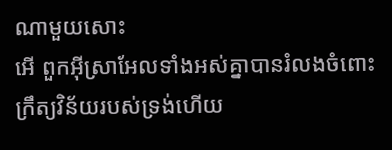ណាមួយសោះ
អើ ពួកអ៊ីស្រាអែលទាំងអស់គ្នាបានរំលងចំពោះក្រឹត្យវិន័យរបស់ទ្រង់ហើយ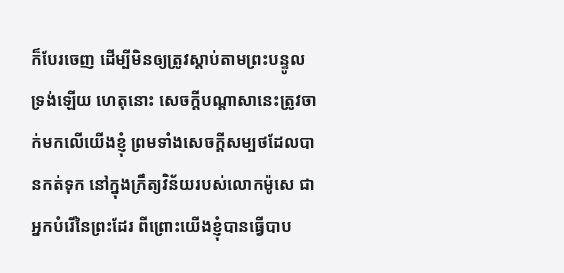ក៏បែរចេញ ដើម្បីមិនឲ្យត្រូវស្តាប់តាមព្រះបន្ទូលទ្រង់ឡើយ ហេតុនោះ សេចក្ដីបណ្តាសានេះត្រូវចាក់មកលើយើងខ្ញុំ ព្រមទាំងសេចក្ដីសម្បថដែលបានកត់ទុក នៅក្នុងក្រឹត្យវិន័យរបស់លោកម៉ូសេ ជាអ្នកបំរើនៃព្រះដែរ ពីព្រោះយើងខ្ញុំបានធ្វើបាប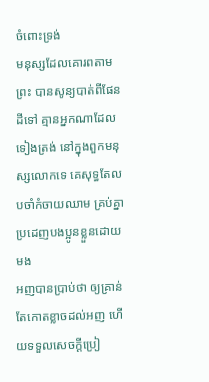ចំពោះទ្រង់
មនុស្សដែលគោរពតាមព្រះ បានសូន្យបាត់ពីផែនដីទៅ គ្មានអ្នកណាដែលទៀងត្រង់ នៅក្នុងពួកមនុស្សលោកទេ គេសុទ្ធតែលបចាំកំចាយឈាម គ្រប់គ្នាប្រដេញបងប្អូនខ្លួនដោយមង
អញបានប្រាប់ថា ឲ្យគ្រាន់តែកោតខ្លាចដល់អញ ហើយទទួលសេចក្ដីប្រៀ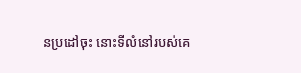នប្រដៅចុះ នោះទីលំនៅរបស់គេ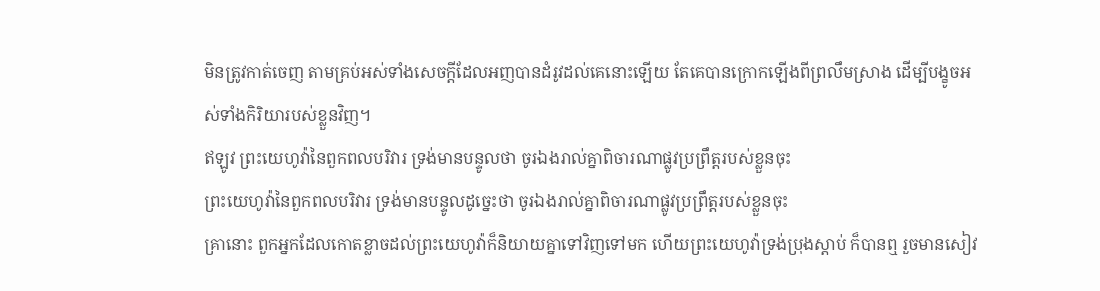មិនត្រូវកាត់ចេញ តាមគ្រប់អស់ទាំងសេចក្ដីដែលអញបានដំរូវដល់គេនោះឡើយ តែគេបានក្រោកឡើងពីព្រលឹមស្រាង ដើម្បីបង្ខូចអស់ទាំងកិរិយារបស់ខ្លួនវិញ។
ឥឡូវ ព្រះយេហូវ៉ានៃពួកពលបរិវារ ទ្រង់មានបន្ទូលថា ចូរឯងរាល់គ្នាពិចារណាផ្លូវប្រព្រឹត្តរបស់ខ្លួនចុះ
ព្រះយេហូវ៉ានៃពួកពលបរិវារ ទ្រង់មានបន្ទូលដូច្នេះថា ចូរឯងរាល់គ្នាពិចារណាផ្លូវប្រព្រឹត្តរបស់ខ្លួនចុះ
គ្រានោះ ពួកអ្នកដែលកោតខ្លាចដល់ព្រះយេហូវ៉ាក៏និយាយគ្នាទៅវិញទៅមក ហើយព្រះយេហូវ៉ាទ្រង់ប្រុងស្តាប់ ក៏បានឮ រួចមានសៀវ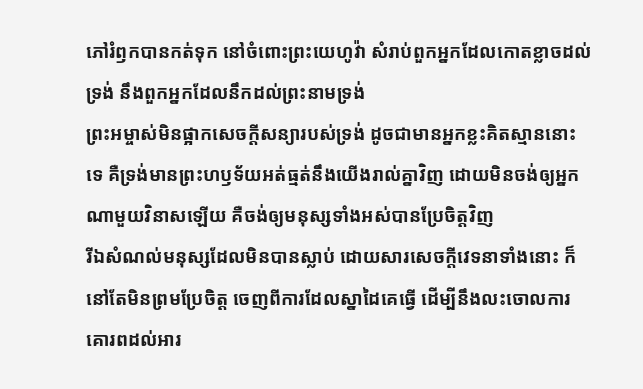ភៅរំឭកបានកត់ទុក នៅចំពោះព្រះយេហូវ៉ា សំរាប់ពួកអ្នកដែលកោតខ្លាចដល់ទ្រង់ នឹងពួកអ្នកដែលនឹកដល់ព្រះនាមទ្រង់
ព្រះអម្ចាស់មិនផ្អាកសេចក្ដីសន្យារបស់ទ្រង់ ដូចជាមានអ្នកខ្លះគិតស្មាននោះទេ គឺទ្រង់មានព្រះហឫទ័យអត់ធ្មត់នឹងយើងរាល់គ្នាវិញ ដោយមិនចង់ឲ្យអ្នកណាមួយវិនាសឡើយ គឺចង់ឲ្យមនុស្សទាំងអស់បានប្រែចិត្តវិញ
រីឯសំណល់មនុស្សដែលមិនបានស្លាប់ ដោយសារសេចក្ដីវេទនាទាំងនោះ ក៏នៅតែមិនព្រមប្រែចិត្ត ចេញពីការដែលស្នាដៃគេធ្វើ ដើម្បីនឹងលះចោលការគោរពដល់អារ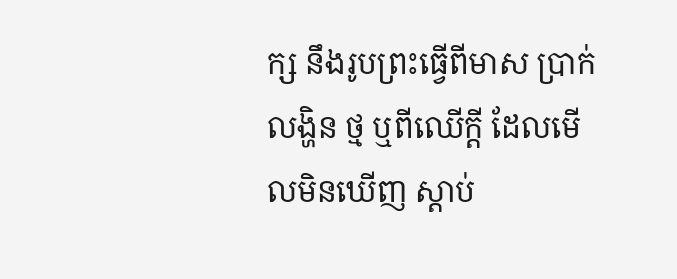ក្ស នឹងរូបព្រះធ្វើពីមាស ប្រាក់ លង្ហិន ថ្ម ឬពីឈើក្តី ដែលមើលមិនឃើញ ស្តាប់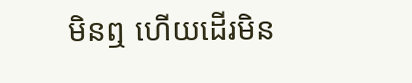មិនឮ ហើយដើរមិន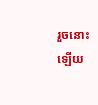រួចនោះឡើយ